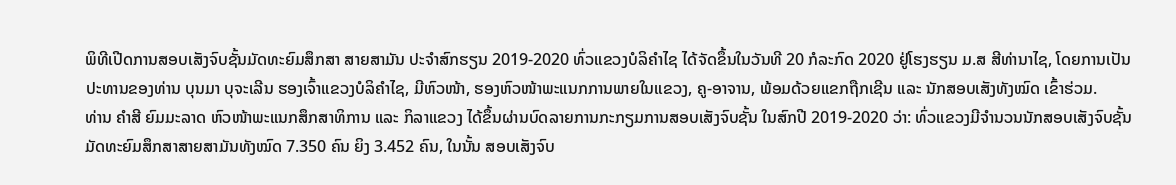ພິທີເປີດການສອບເສັງຈົບຊັ້ນມັດທະຍົມສຶກສາ ສາຍສາມັນ ປະຈຳສົກຮຽນ 2019-2020 ທົ່ວແຂວງບໍລິຄຳໄຊ ໄດ້ຈັດຂຶ້ນໃນວັນທີ 20 ກໍລະກົດ 2020 ຢູ່ໂຮງຮຽນ ມ.ສ ສີທ່ານາໄຊ, ໂດຍການເປັນປະທານຂອງທ່ານ ບຸນມາ ບຸຈະເລີນ ຮອງເຈົ້າແຂວງບໍລິຄຳໄຊ, ມີຫົວໜ້າ, ຮອງຫົວໜ້າພະແນກການພາຍໃນແຂວງ, ຄູ-ອາຈານ, ພ້ອມດ້ວຍແຂກຖືກເຊີນ ແລະ ນັກສອບເສັງທັງໝົດ ເຂົ້າຮ່ວມ.
ທ່ານ ຄຳສີ ຍົມມະລາດ ຫົວໜ້າພະແນກສຶກສາທິການ ແລະ ກິລາແຂວງ ໄດ້ຂຶ້ນຜ່ານບົດລາຍການກະກຽມການສອບເສັງຈົບຊັ້ນ ໃນສົກປີ 2019-2020 ວ່າ: ທົ່ວແຂວງມີຈຳນວນນັກສອບເສັງຈົບຊັ້ນມັດທະຍົມສຶກສາສາຍສາມັນທັງໝົດ 7.350 ຄົນ ຍິງ 3.452 ຄົນ, ໃນນັ້ນ ສອບເສັງຈົບ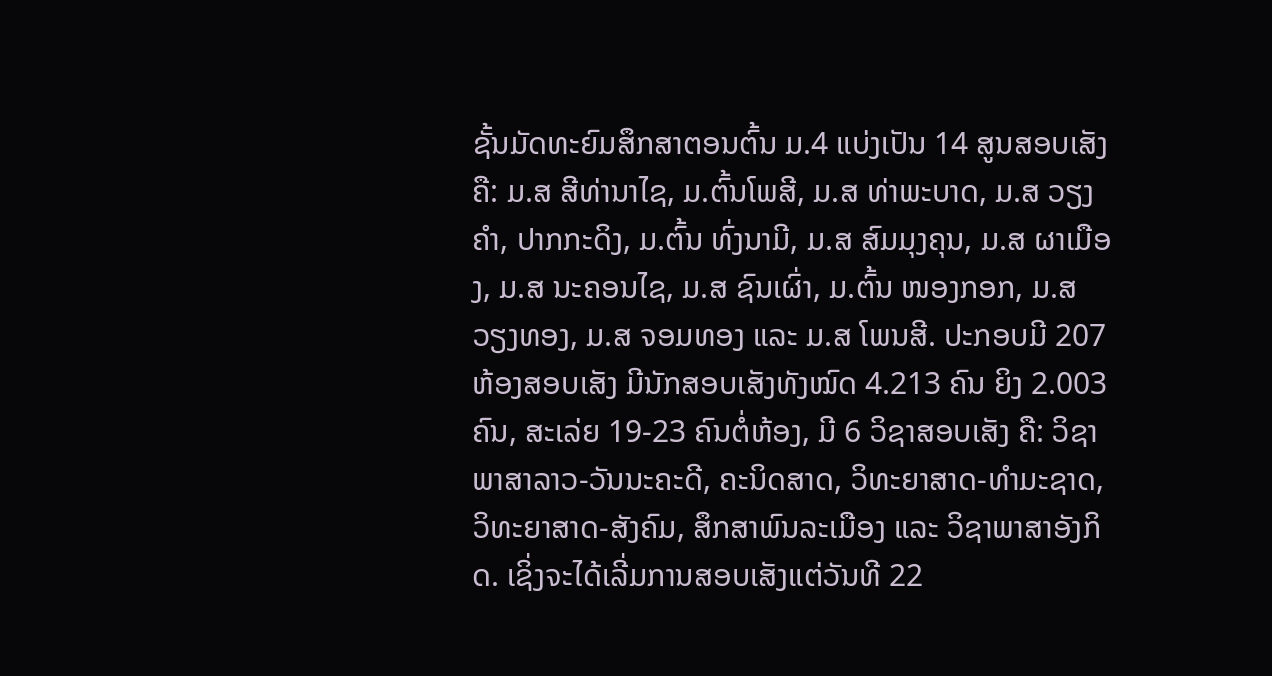ຊັ້ນມັດທະຍົມສຶກສາຕອນຕົ້ນ ມ.4 ແບ່ງເປັນ 14 ສູນສອບເສັງ ຄື: ມ.ສ ສີທ່ານາໄຊ, ມ.ຕົ້ນໂພສີ, ມ.ສ ທ່າພະບາດ, ມ.ສ ວຽງຄຳ, ປາກກະດິງ, ມ.ຕົ້ນ ທົ່ງນາມີ, ມ.ສ ສົມມຸງຄຸນ, ມ.ສ ຜາເມືອງ, ມ.ສ ນະຄອນໄຊ, ມ.ສ ຊົນເຜົ່າ, ມ.ຕົ້ນ ໜອງກອກ, ມ.ສ ວຽງທອງ, ມ.ສ ຈອມທອງ ແລະ ມ.ສ ໂພນສີ. ປະກອບມີ 207 ຫ້ອງສອບເສັງ ມີນັກສອບເສັງທັງໝົດ 4.213 ຄົນ ຍິງ 2.003 ຄົນ, ສະເລ່ຍ 19-23 ຄົນຕໍ່ຫ້ອງ, ມີ 6 ວິຊາສອບເສັງ ຄື: ວິຊາ ພາສາລາວ-ວັນນະຄະດີ, ຄະນິດສາດ, ວິທະຍາສາດ-ທຳມະຊາດ, ວິທະຍາສາດ-ສັງຄົມ, ສຶກສາພົນລະເມືອງ ແລະ ວິຊາພາສາອັງກິດ. ເຊິ່ງຈະໄດ້ເລີ່ມການສອບເສັງແຕ່ວັນທີ 22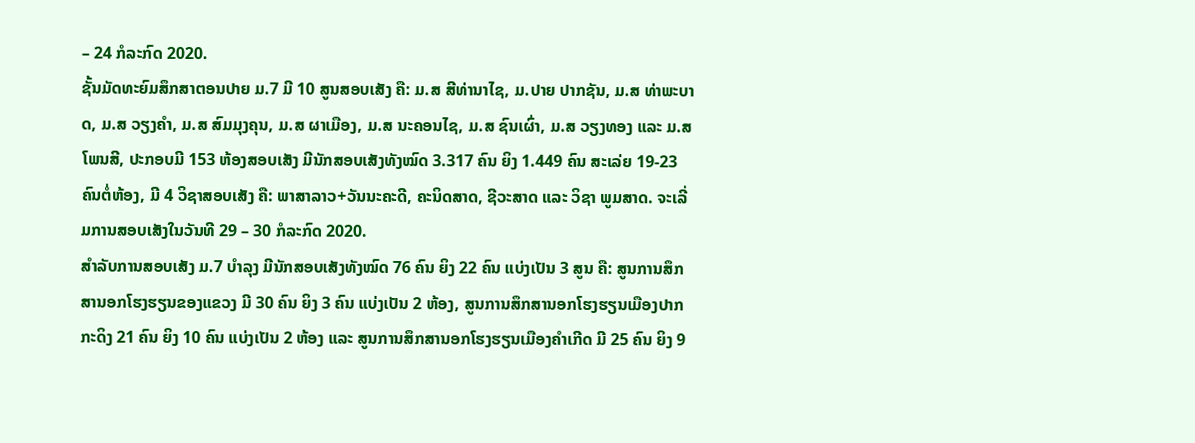– 24 ກໍລະກົດ 2020.
ຊັ້ນມັດທະຍົມສຶກສາຕອນປາຍ ມ.7 ມີ 10 ສູນສອບເສັງ ຄື: ມ.ສ ສີທ່ານາໄຊ, ມ.ປາຍ ປາກຊັນ, ມ.ສ ທ່າພະບາດ, ມ.ສ ວຽງຄຳ, ມ.ສ ສົມມຸງຄຸນ, ມ.ສ ຜາເມືອງ, ມ.ສ ນະຄອນໄຊ, ມ.ສ ຊົນເຜົ່າ, ມ.ສ ວຽງທອງ ແລະ ມ.ສ ໂພນສີ, ປະກອບມີ 153 ຫ້ອງສອບເສັງ ມີນັກສອບເສັງທັງໝົດ 3.317 ຄົນ ຍິງ 1.449 ຄົນ ສະເລ່ຍ 19-23 ຄົນຕໍ່ຫ້ອງ, ມີ 4 ວິຊາສອບເສັງ ຄື: ພາສາລາວ+ວັນນະຄະດີ, ຄະນິດສາດ, ຊີວະສາດ ແລະ ວິຊາ ພູມສາດ. ຈະເລີ່ມການສອບເສັງໃນວັນທີ 29 – 30 ກໍລະກົດ 2020.
ສຳລັບການສອບເສັງ ມ.7 ບໍາລຸງ ມີນັກສອບເສັງທັງໝົດ 76 ຄົນ ຍິງ 22 ຄົນ ແບ່ງເປັນ 3 ສູນ ຄື: ສູນການສຶກສານອກໂຮງຮຽນຂອງແຂວງ ມີ 30 ຄົນ ຍິງ 3 ຄົນ ແບ່ງເປັນ 2 ຫ້ອງ, ສູນການສຶກສານອກໂຮງຮຽນເມືອງປາກກະດິງ 21 ຄົນ ຍິງ 10 ຄົນ ແບ່ງເປັນ 2 ຫ້ອງ ແລະ ສູນການສຶກສານອກໂຮງຮຽນເມືອງຄໍາເກີດ ມີ 25 ຄົນ ຍິງ 9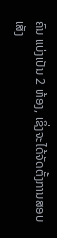ຄົນ ແບ່ງເປັນ 2 ຫ້ອງ, ເຊິ່ງຈະໄດ້ຈັດຕັ້ງການສອບເສັງ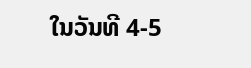ໃນວັນທີ 4-5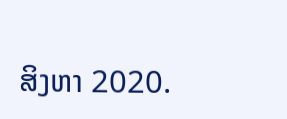ສິງຫາ 2020.